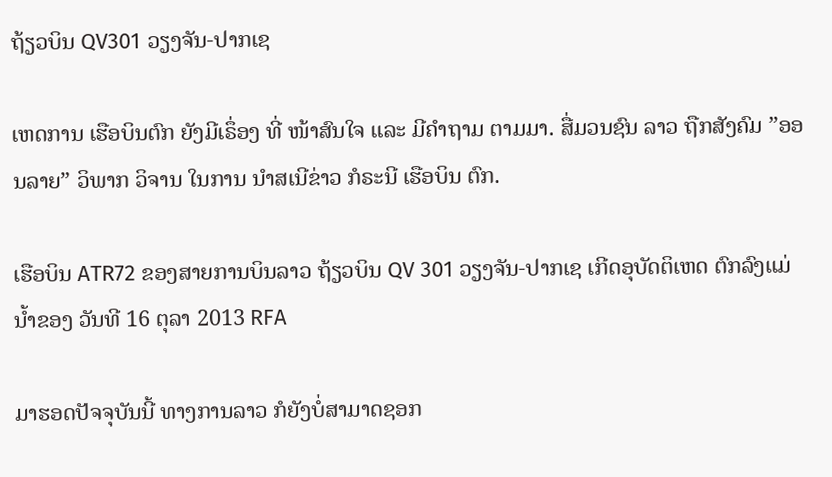ຖ້ຽວບິນ QV301 ວຽງຈັນ-ປາກເຊ

ເຫດການ ເຮືອບິນຕົກ ຍັງມີເຣຶ່ອງ ທີ່ ໜ້າສົນໃຈ ແລະ ມີຄຳຖາມ ຕາມມາ. ສື່ມວນຊົນ ລາວ ຖືກສັງຄົມ ”ອອນລາຍ” ວິພາກ ວິຈານ ໃນການ ນໍາສເນີຂ່າວ ກໍຣະນີ ເຮືອບິນ ຕົກ.

ເຮືອບິນ ATR72 ຂອງສາຍການບິນລາວ ຖ້ຽວບິນ QV 301 ວຽງຈັນ-ປາກເຊ ເກີດອຸບັດຕິເຫດ ຕົກລົງແມ່ນ້ຳຂອງ ວັນທີ 16 ຕຸລາ 2013 RFA

ມາຮອດປັຈຈຸບັນນີ້ ທາງການລາວ ກໍຍັງບໍ່ສາມາດຊອກ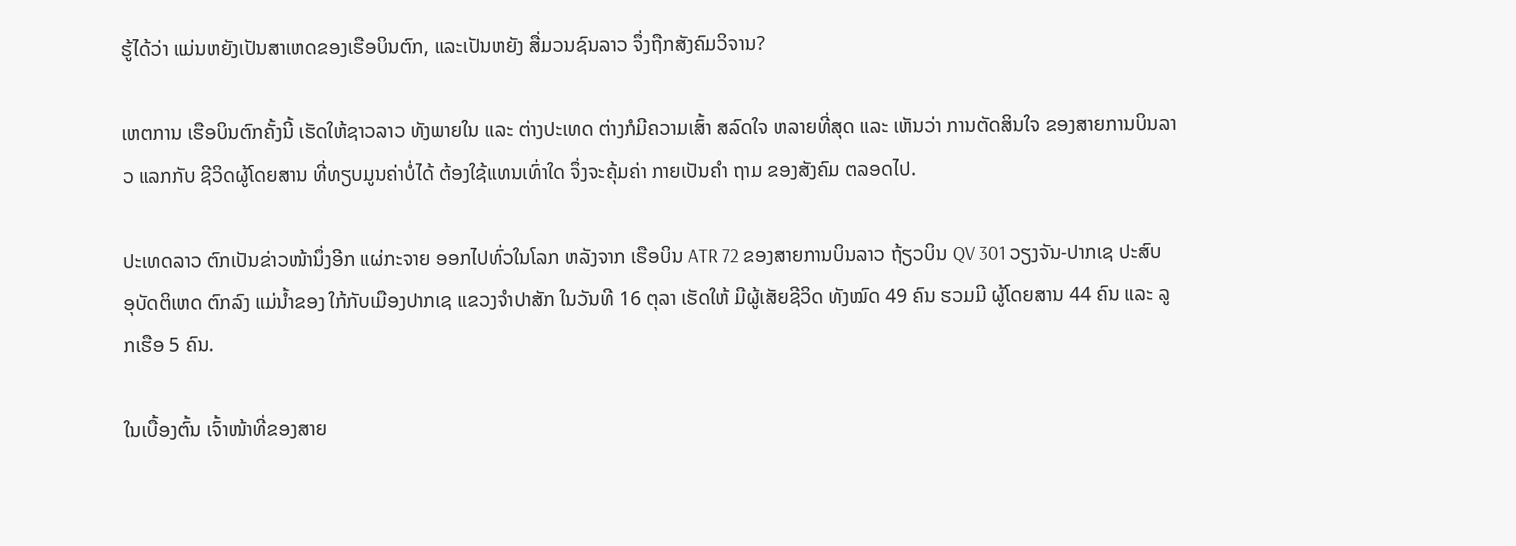ຮູ້ໄດ້ວ່າ ແມ່ນຫຍັງເປັນສາເຫດຂອງເຮືອບິນຕົກ, ແລະເປັນຫຍັງ ສື່ມວນຊົນລາວ ຈຶ່ງຖືກສັງຄົມວິຈານ?

ເຫຕການ ເຮືອບິນຕົກຄັ້ງນີ້ ເຮັດໃຫ້ຊາວລາວ ທັງພາຍໃນ ແລະ ຕ່າງປະເທດ ຕ່າງກໍມີຄວາມເສົ້າ ສລົດໃຈ ຫລາຍທີ່ສຸດ ແລະ ເຫັນວ່າ ການຕັດສິນໃຈ ຂອງສາຍການບິນລາວ ແລກກັບ ຊີວິດຜູ້ໂດຍສານ ທີ່ທຽບມູນຄ່າບໍ່ໄດ້ ຕ້ອງໃຊ້ແທນເທົ່າໃດ ຈຶ່ງຈະຄຸ້ມຄ່າ ກາຍເປັນຄໍາ ຖາມ ຂອງສັງຄົມ ຕລອດໄປ.

ປະເທດລາວ ຕົກເປັນຂ່າວໜ້ານຶ່ງອີກ ແຜ່ກະຈາຍ ອອກໄປທົ່ວໃນໂລກ ຫລັງຈາກ ເຮືອບິນ ATR 72 ຂອງສາຍການບິນລາວ ຖ້ຽວບິນ QV 301 ວຽງຈັນ-ປາກເຊ ປະສົບອຸບັດຕິເຫດ ຕົກລົງ ແມ່ນໍ້າຂອງ ໃກ້ກັບເມືອງປາກເຊ ແຂວງຈໍາປາສັກ ໃນວັນທີ 16 ຕຸລາ ເຮັດໃຫ້ ມີຜູ້ເສັຍຊີວິດ ທັງໝົດ 49 ຄົນ ຮວມມີ ຜູ້ໂດຍສານ 44 ຄົນ ແລະ ລູກເຮືອ 5 ຄົນ.

ໃນເບື້ອງຕົ້ນ ເຈົ້າໜ້າທີ່ຂອງສາຍ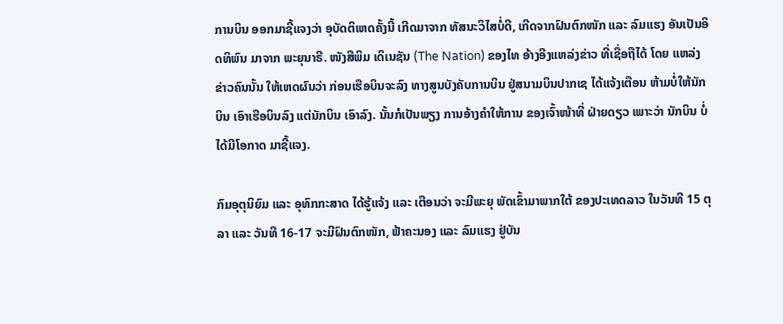ການບິນ ອອກມາຊີ້ແຈງວ່າ ອຸບັດຕິເຫດຄັ້ງນີ້ ເກີດມາຈາກ ທັສນະວິໄສບໍ່ດີ, ເກີດຈາກຝົນຕົກໜັກ ແລະ ລົມແຮງ ອັນເປັນອິດທິພົນ ມາຈາກ ພະຍຸນາຣີ. ໜັງສືພິມ ເດິເນຊັນ (The Nation) ຂອງໄທ ອ້າງອີງແຫລ່ງຂ່າວ ທີ່ເຊື່ອຖືໄດ້ ໂດຍ ແຫລ່ງຂ່າວຄົນນັ້ນ ໃຫ້ເຫດຜົນວ່າ ກ່ອນເຮືອບິນຈະລົງ ທາງສູນບັງຄັບການບິນ ຢູ່ສນາມບິນປາກເຊ ໄດ້ແຈ້ງເຕືອນ ຫ້າມບໍ່ໃຫ້ນັກບິນ ເອົາເຮືອບິນລົງ ແຕ່ນັກບິນ ເອົາລົງ. ນັ້ນກໍເປັນພຽງ ການອ້າງຄໍາໃຫ້ການ ຂອງເຈົ້າໜ້າທີ່ ຝ່າຍດຽວ ເພາະວ່າ ນັກບິນ ບໍ່ໄດ້ມີໂອກາດ ມາຊີ້ແຈງ.

ກົມອຸຕຸນິຍົມ ແລະ ອຸທົກກະສາດ ໄດ້ຮູ້ແຈ້ງ ແລະ ເຕືອນວ່າ ຈະມີພະຍຸ ພັດເຂົ້າມາພາກໃຕ້ ຂອງປະເທດລາວ ໃນວັນທີ 15 ຕຸລາ ແລະ ວັນທີ 16-17 ຈະມີຝົນຕົກໜັກ, ຟ້າຄະນອງ ແລະ ລົມແຮງ ຢູ່ບັນ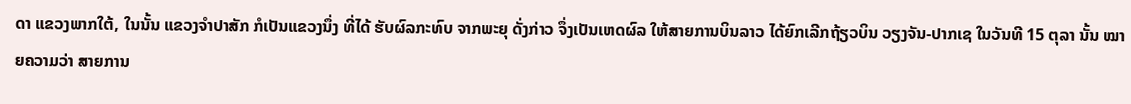ດາ ແຂວງພາກໃຕ້, ໃນນັ້ນ ແຂວງຈໍາປາສັກ ກໍເປັນແຂວງນຶ່ງ ທີ່ໄດ້ ຮັບຜົລກະທົບ ຈາກພະຍຸ ດັ່ງກ່າວ ຈຶ່ງເປັນເຫດຜົລ ໃຫ້ສາຍການບິນລາວ ໄດ້ຍົກເລີກຖ້ຽວບິນ ວຽງຈັນ-ປາກເຊ ໃນວັນທີ 15 ຕຸລາ ນັ້ນ ໝາຍຄວາມວ່າ ສາຍການ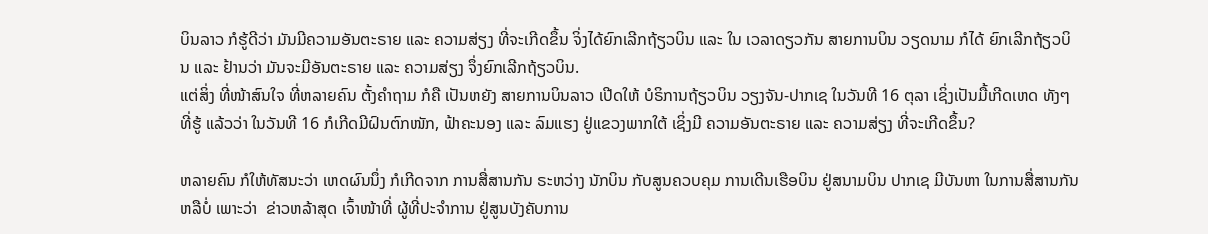ບິນລາວ ກໍຮູ້ດີວ່າ ມັນມີຄວາມອັນຕະຣາຍ ແລະ ຄວາມສ່ຽງ ທີ່ຈະເກີດຂຶ້ນ ຈິ່ງໄດ້ຍົກເລີກຖ້ຽວບິນ ແລະ ໃນ ເວລາດຽວກັນ ສາຍການບິນ ວຽດນາມ ກໍໄດ້ ຍົກເລີກຖ້ຽວບິນ ແລະ ຢ້ານວ່າ ມັນຈະມີອັນຕະຣາຍ ແລະ ຄວາມສ່ຽງ ຈຶ່ງຍົກເລີກຖ້ຽວບິນ.
ແຕ່ສິ່ງ ທີ່ໜ້າສົນໃຈ ທີ່ຫລາຍຄົນ ຕັ້ງຄໍາຖາມ ກໍຄື ເປັນຫຍັງ ສາຍການບິນລາວ ເປີດໃຫ້ ບໍຣິການຖ້ຽວບິນ ວຽງຈັນ-ປາກເຊ ໃນວັນທີ 16 ຕຸລາ ເຊິ່ງເປັນມື້ເກີດເຫດ ທັງໆ ທີ່ຮູ້ ແລ້ວວ່າ ໃນວັນທີ 16 ກໍເກີດມີຝົນຕົກໜັກ, ຟ້າຄະນອງ ແລະ ລົມແຮງ ຢູ່ແຂວງພາກໃຕ້ ເຊິ່ງມີ ຄວາມອັນຕະຣາຍ ແລະ ຄວາມສ່ຽງ ທີ່ຈະເກີດຂຶ້ນ?

ຫລາຍຄົນ ກໍໃຫ້ທັສນະວ່າ ເຫດຜົນນຶ່ງ ກໍເກີດຈາກ ການສື່ສານກັນ ຣະຫວ່າງ ນັກບິນ ກັບສູນຄວບຄຸມ ການເດີນເຮືອບິນ ຢູ່ສນາມບິນ ປາກເຊ ມີບັນຫາ ໃນການສື່ສານກັນ ຫລືບໍ່ ເພາະວ່າ  ຂ່າວຫລ້າສຸດ ເຈົ້າໜ້າທີ່ ຜູ້ທີ່ປະຈໍາການ ຢູ່ສູນບັງຄັບການ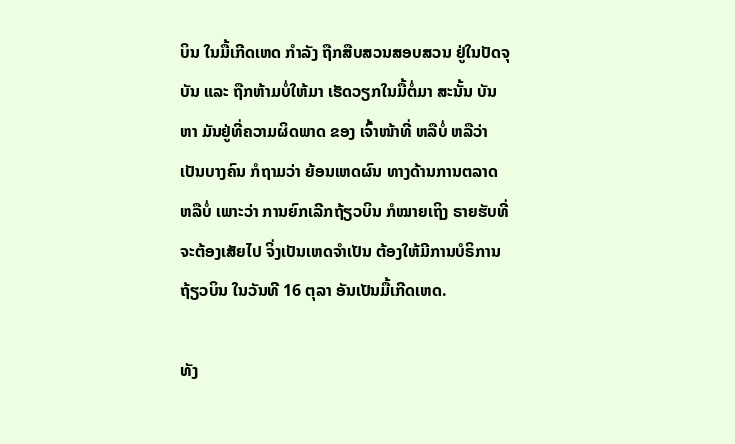ບິນ ໃນມື້ເກີດເຫດ ກໍາລັງ ຖືກສືບສວນສອບສວນ ຢູ່ໃນປັດຈຸບັນ ແລະ ຖືກຫ້າມບໍ່ໃຫ້ມາ ເຮັດວຽກໃນມື້ຕໍ່ມາ ສະນັ້ນ ບັນຫາ ມັນຢູ່ທີ່ຄວາມຜິດພາດ ຂອງ ເຈົ້າໜ້າທີ່ ຫລືບໍ່ ຫລືວ່າ ເປັນບາງຄົນ ກໍຖາມວ່າ ຍ້ອນເຫດຜົນ ທາງດ້ານການຕລາດ ຫລືບໍ່ ເພາະວ່າ ການຍົກເລີກຖ້ຽວບິນ ກໍໝາຍເຖິງ ຣາຍຮັບທີ່ຈະຕ້ອງເສັຍໄປ ຈິ່ງເປັນເຫດຈໍາເປັນ ຕ້ອງໃຫ້ມີການບໍຣິການ ຖ້ຽວບິນ ໃນວັນທີ 16 ຕຸລາ ອັນເປັນມື້ເກີດເຫດ.

ທັງ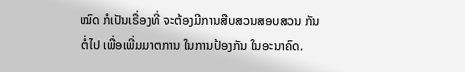ໝົດ ກໍເປັນເຣື່ອງທີ່ ຈະຕ້ອງມີການສືບສວນສອບສວນ ກັນຕໍ່ໄປ ເພື່ອເພີ່ມມາຕການ ໃນການປ້ອງກັນ ໃນອະນາຄົດ.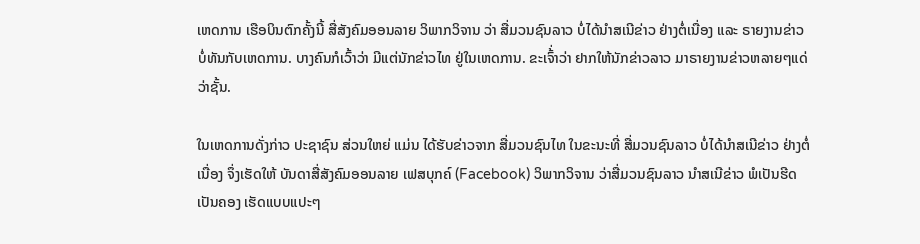ເຫດການ ເຮືອບິນຕົກຄັ້ງນີ້ ສື່ສັງຄົມອອນລາຍ ວິພາກວິຈານ ວ່າ ສື່ມວນຊົນລາວ ບໍ່ໄດ້ນໍາສເນີຂ່າວ ຢ່າງຕໍ່ເນື່ອງ ແລະ ຣາຍງານຂ່າວ ບໍ່ທັນກັບເຫດການ. ບາງຄົນກໍເວົ້າວ່າ ມີແຕ່ນັກຂ່າວໄທ ຢູ່ໃນເຫດການ. ຂະເຈົ້່າວ່າ ຢາກໃຫ້ນັກຂ່າວລາວ ມາຣາຍງານຂ່າວຫລາຍໆແດ່ ວ່າຊັ້ນ.

ໃນເຫດການດັ່ງກ່າວ ປະຊາຊົນ ສ່ວນໃຫຍ່ ແມ່ນ ໄດ້ຮັບຂ່າວຈາກ ສື່ມວນຊົນໄທ ໃນຂະນະທີ່ ສື່ມວນຊົນລາວ ບໍ່ໄດ້ນໍາສເນີຂ່າວ ຢ່າງຕໍ່ ເນື່ອງ ຈຶ່ງເຮັດໃຫ້ ບັນດາສື່ສັງຄົມອອນລາຍ ເຟສບຸກຄ໌ (Facebook) ວິພາກວິຈານ ວ່າສື່ມວນຊົນລາວ ນໍາສເນີຂ່າວ ພໍເປັນຮີດເປັນຄອງ ເຮັດແບບແປະໆ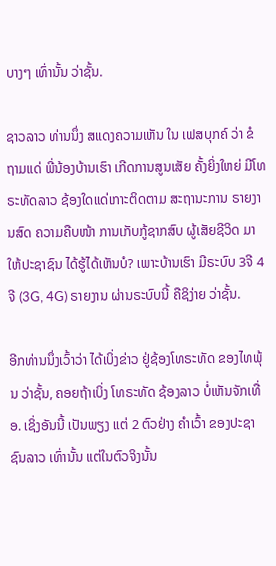ບາງໆ ເທົ່ານັ້ນ ວ່າຊັ້ນ.

ຊາວລາວ ທ່ານນຶ່ງ ສແດງຄວາມເຫັນ ໃນ ເຟສບຸກຄ໌ ວ່າ ຂໍຖາມແດ່ ພີ່ນ້ອງບ້ານເຮົາ ເກີດການສູນເສັຍ ຄັ້ງຍິ່ງໃຫຍ່ ມີໂທຣະທັດລາວ ຊ້ອງໃດແດ່ເກາະຕິດຕາມ ສະຖານະການ ຣາຍງານສົດ ຄວາມຄືບໜ້າ ການເກັບກູ້ຊາກສົບ ຜູ້ເສັຍຊີວິດ ມາໃຫ້ປະຊາຊົນ ໄດ້ຮູ້ໄດ້ເຫັນບໍ? ເພາະບ້ານເຮົາ ມີຣະບົບ 3ຈີ 4ຈີ (3G, 4G) ຣາຍງານ ຜ່ານຣະບົບນີ້ ຄືຊິງ່າຍ ວ່າຊັ້ນ.

ອີກທ່ານນຶ່ງເວົ້າວ່າ ໄດ້ເບິ່ງຂ່າວ ຢູ່ຊ້ອງໂທຣະທັດ ຂອງໄທພຸ້ນ ວ່າຊັ້ນ, ຄອຍຖ້າເບິ່ງ ໂທຣະທັດ ຊ້ອງລາວ ບໍ່ເຫັນຈັກເທື່ອ. ເຊິ່ງອັນນີ້ ເປັນພຽງ ແຕ່ 2 ຕົວຢ່າງ ຄໍາເວົ້າ ຂອງປະຊາຊົນລາວ ເທົ່ານັ້ນ ແຕ່ໃນຕົວຈິງນັ້ນ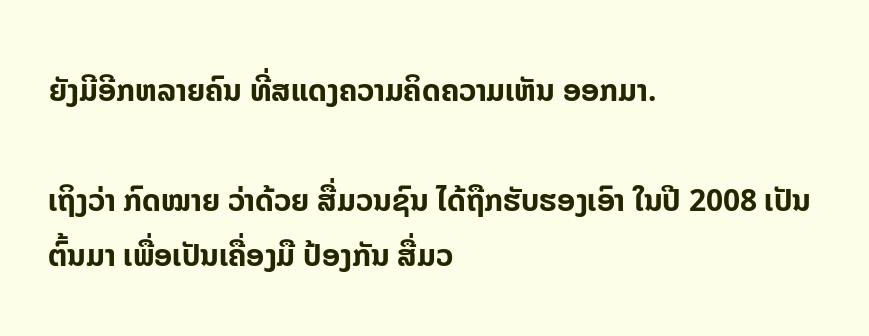ຍັງມີອີກຫລາຍຄົນ ທີ່ສແດງຄວາມຄິດຄວາມເຫັນ ອອກມາ.

ເຖິງວ່າ ກົດໝາຍ ວ່າດ້ວຍ ສື່ມວນຊົນ ໄດ້ຖືກຮັບຮອງເອົາ ໃນປີ 2008 ເປັນຕົ້ນມາ ເພື່ອເປັນເຄື່ອງມື ປ້ອງກັນ ສື່ມວ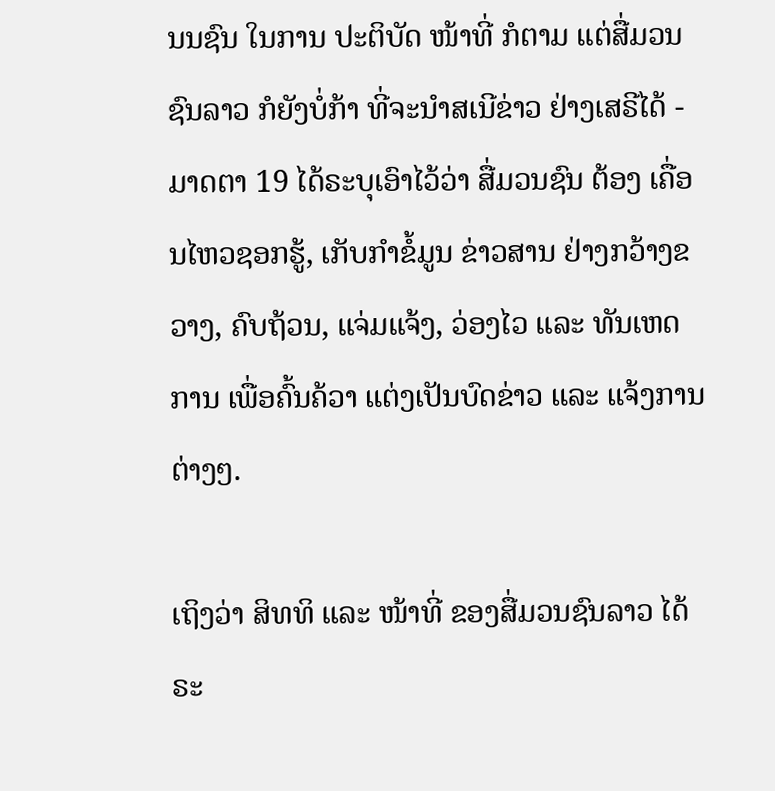ນນຊົນ ໃນການ ປະຕິບັດ ໜ້າທີ່ ກໍຕາມ ແຕ່ສື່ມວນຊົນລາວ ກໍຍັງບໍ່ກ້າ ທີ່ຈະນໍາສເນີຂ່າວ ຢ່າງເສຣີໄດ້ - ມາດຕາ 19 ໄດ້ຣະບຸເອົາໄວ້ວ່າ ສື່ມວນຊົນ ຕ້ອງ ເຄື່ອນໄຫວຊອກຮູ້, ເກັບກໍາຂໍ້ມູນ ຂ່າວສານ ຢ່າງກວ້າງຂວາງ, ຄົບຖ້ວນ, ແຈ່ມແຈ້ງ, ວ່ອງໄວ ແລະ ທັນເຫດການ ເພື່ອຄົ້ນຄ້ວາ ແຕ່ງເປັນບົດຂ່າວ ແລະ ແຈ້ງການຕ່າງໆ.

ເຖິງວ່າ ສິທທິ ແລະ ໜ້າທີ່ ຂອງສື່ມວນຊົນລາວ ໄດ້ຣະ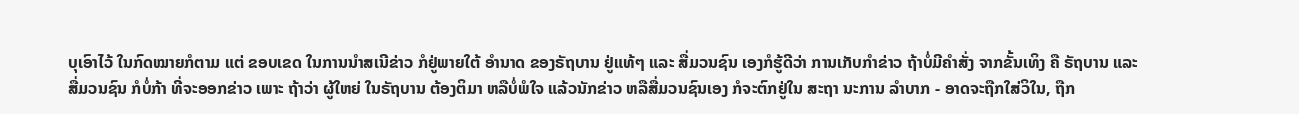ບຸເອົາໄວ້ ໃນກົດໝາຍກໍຕາມ ແຕ່ ຂອບເຂດ ໃນການນໍາສເນີຂ່າວ ກໍຢູ່ພາຍໃຕ້ ອໍານາດ ຂອງຣັຖບານ ຢູ່ແທ້ໆ ແລະ ສື່ມວນຊົນ ເອງກໍຮູ້ດີວ່າ ການເກັບກໍາຂ່າວ ຖ້າບໍ່ມີຄໍາສັ່ງ ຈາກຂັ້ນເທິງ ຄື ຣັຖບານ ແລະ ສື່ມວນຊົນ ກໍບໍ່ກ້າ ທີ່ຈະອອກຂ່າວ ເພາະ ຖ້າວ່າ ຜູ້ໃຫຍ່ ໃນຣັຖບານ ຕ້ອງຕິມາ ຫລືບໍ່ພໍໃຈ ແລ້ວນັກຂ່າວ ຫລືສື່ມວນຊົນເອງ ກໍຈະຕົກຢູ່ໃນ ສະຖາ ນະການ ລໍາບາກ - ອາດຈະຖືກໃສ່ວິໃນ, ຖືກ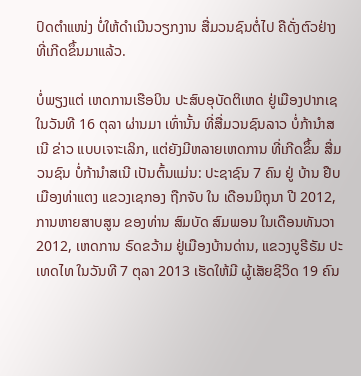ປົດຕໍາແໜ່ງ ບໍ່ໃຫ້ດໍາເນີນວຽກງານ ສື່ມວນຊົນຕໍ່ໄປ ຄືດັ່ງຕົວຢ່າງ ທີ່ເກີດຂຶ້ນມາແລ້ວ.

ບໍ່ພຽງແຕ່ ເຫດການເຮືອບິນ ປະສົບອຸບັດຕິເຫດ ຢູ່ເມືອງປາກເຊ ໃນວັນທີ 16 ຕຸລາ ຜ່ານມາ ເທົ່ານັ້ນ ທີ່ສື່ມວນຊົນລາວ ບໍ່ກ້ານໍາສເນີ ຂ່າວ ແບບເຈາະເລິກ, ແຕ່ຍັງມີຫລາຍເຫດການ ທີ່ເກີດຂຶ້ນ ສື່ມວນຊົນ ບໍ່ກ້ານໍາສເນີ ເປັນຕົ້ນແມ່ນ: ປະຊາຊົນ 7 ຄົນ ຢູ່ ບ້ານ ຢືບ ເມືອງທ່າແຕງ ແຂວງເຊກອງ ຖືກຈັບ ໃນ ເດືອນມິຖຸນາ ປີ 2012, ການຫາຍສາບສູນ ຂອງທ່ານ ສົມບັດ ສົມພອນ ໃນເດືອນທັນວາ 2012, ເຫດການ ຣົດຂວ້າມ ຢູ່ເມືອງບ້ານດ່ານ, ແຂວງບູຣີຣັມ ປະເທດໄທ ໃນວັນທີ 7 ຕຸລາ 2013 ເຮັດໃຫ້ມີ ຜູ້ເສັຍຊີວິດ 19 ຄົນ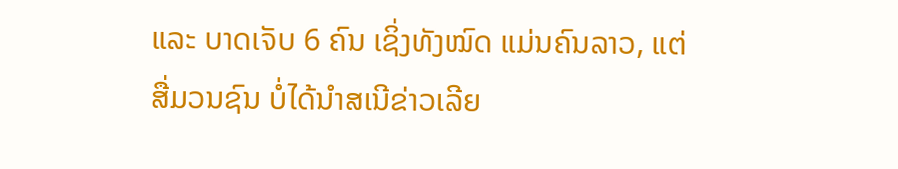ແລະ ບາດເຈັບ 6 ຄົນ ເຊິ່ງທັງໝົດ ແມ່ນຄົນລາວ, ແຕ່ສື່ມວນຊົນ ບໍ່ໄດ້ນໍາສເນີຂ່າວເລີຍ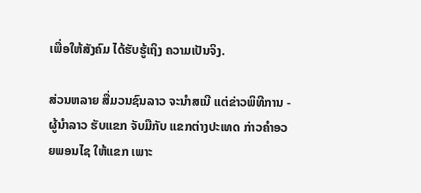ເພື່ອໃຫ້ສັງຄົມ ໄດ້ຮັບຮູ້ເຖິງ ຄວາມເປັນຈິງ.

ສ່ວນຫລາຍ ສື່ມວນຊົນລາວ ຈະນໍາສເນີ ແຕ່ຂ່າວພິທີການ - ຜູ້ນໍາລາວ ຮັບແຂກ ຈັບມືກັບ ແຂກຕ່າງປະເທດ ກ່າວຄໍາອວຍພອນໄຊ ໃຫ້ແຂກ ເພາະ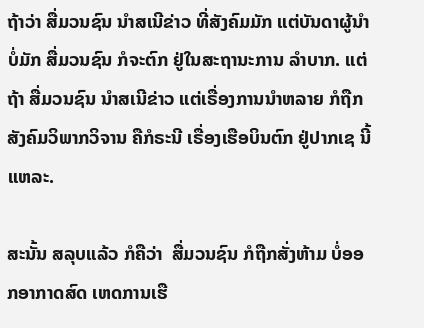ຖ້າວ່າ ສື່ມວນຊົນ ນໍາສເນີຂ່າວ ທີ່ສັງຄົມມັກ ແຕ່ບັນດາຜູ້ນໍາບໍ່ມັກ ສື່ມວນຊົນ ກໍຈະຕົກ ຢູ່ໃນສະຖານະການ ລໍາບາກ. ແຕ່ຖ້າ ສື່ມວນຊົນ ນໍາສເນີຂ່າວ ແຕ່ເຣື່ອງການນໍາຫລາຍ ກໍຖືກ ສັງຄົມວິພາກວິຈານ ຄືກໍຣະນີ ເຣື່ອງເຮືອບິນຕົກ ຢູ່ປາກເຊ ນີ້ແຫລະ.

ສະນັ້ນ ສລຸບແລ້ວ ກໍຄືວ່າ  ສື່ມວນຊົນ ກໍຖືກສັ່ງຫ້າມ ບໍ່ອອກອາກາດສົດ ເຫດການເຮື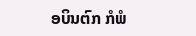ອບິນຕົກ ກໍພໍ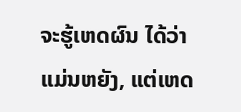ຈະຮູ້ເຫດຜົນ ໄດ້ວ່າ ແມ່ນຫຍັງ, ແຕ່ເຫດ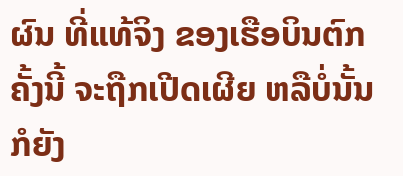ຜົນ ທີ່ແທ້ຈິງ ຂອງເຮືອບິນຕົກຄັ້ງນີ້ ຈະຖືກເປີດເຜີຍ ຫລືບໍ່ນັ້ນ ກໍຍັງ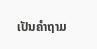ເປັນຄຳຖາມ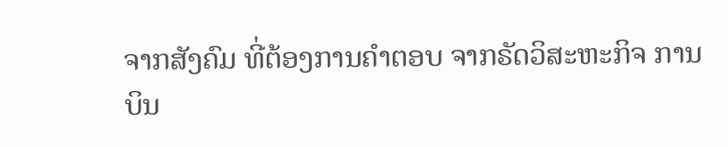ຈາກສັງຄົມ ທີ່ຕ້ອງການຄຳຕອບ ຈາກຣັດວິສະຫະກິຈ ການບິນ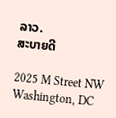ລາວ.
ສະບາຍດີ

2025 M Street NW
Washington, DC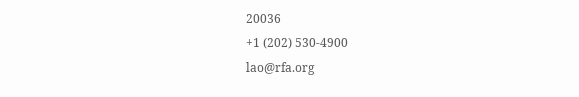20036
+1 (202) 530-4900
lao@rfa.org